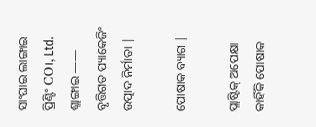ସାଂଘାଇ ଲାଙ୍ଗାଇ ପ୍ରିଣ୍ଟିଂ CO।, Ltd.
ଶ୍ଲାଙ୍ଗାଇ —— ବୃତ୍ତିଗତ ପ୍ୟାକେଜିଂ ଉତ୍ପାଦ ନିର୍ମାତା |

ପୋଷାକ ବ୍ୟାଗ |

ପ୍ଲାଷ୍ଟିକ୍ ଅପେକ୍ଷା କାହିଁକି ପୋଷାକ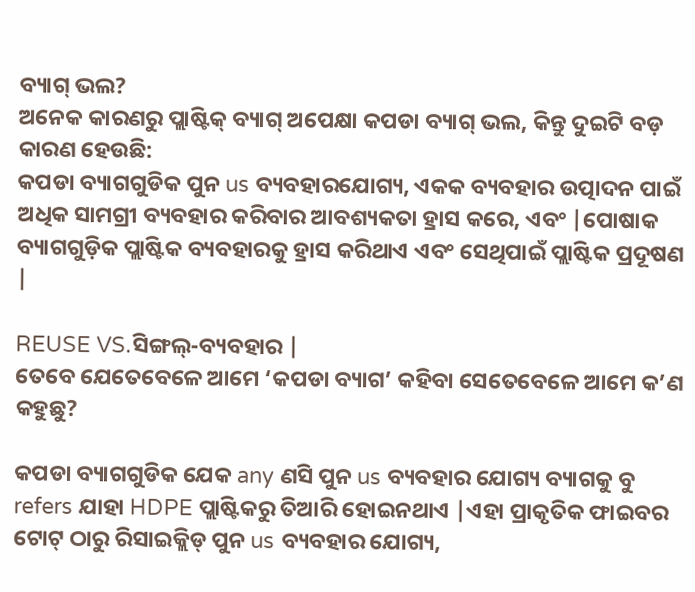ବ୍ୟାଗ୍ ଭଲ?
ଅନେକ କାରଣରୁ ପ୍ଲାଷ୍ଟିକ୍ ବ୍ୟାଗ୍ ଅପେକ୍ଷା କପଡା ବ୍ୟାଗ୍ ଭଲ, କିନ୍ତୁ ଦୁଇଟି ବଡ଼ କାରଣ ହେଉଛି:
କପଡା ବ୍ୟାଗଗୁଡିକ ପୁନ us ବ୍ୟବହାରଯୋଗ୍ୟ, ଏକକ ବ୍ୟବହାର ଉତ୍ପାଦନ ପାଇଁ ଅଧିକ ସାମଗ୍ରୀ ବ୍ୟବହାର କରିବାର ଆବଶ୍ୟକତା ହ୍ରାସ କରେ, ଏବଂ |ପୋଷାକ ବ୍ୟାଗଗୁଡ଼ିକ ପ୍ଲାଷ୍ଟିକ ବ୍ୟବହାରକୁ ହ୍ରାସ କରିଥାଏ ଏବଂ ସେଥିପାଇଁ ପ୍ଲାଷ୍ଟିକ ପ୍ରଦୂଷଣ |

REUSE VS.ସିଙ୍ଗଲ୍-ବ୍ୟବହାର |
ତେବେ ଯେତେବେଳେ ଆମେ ‘କପଡା ବ୍ୟାଗ’ କହିବା ସେତେବେଳେ ଆମେ କ’ଣ କହୁଛୁ?

କପଡା ବ୍ୟାଗଗୁଡିକ ଯେକ any ଣସି ପୁନ us ବ୍ୟବହାର ଯୋଗ୍ୟ ବ୍ୟାଗକୁ ବୁ refers ଯାହା HDPE ପ୍ଲାଷ୍ଟିକରୁ ତିଆରି ହୋଇନଥାଏ |ଏହା ପ୍ରାକୃତିକ ଫାଇବର ଟୋଟ୍ ଠାରୁ ରିସାଇକ୍ଲିଡ୍ ପୁନ us ବ୍ୟବହାର ଯୋଗ୍ୟ,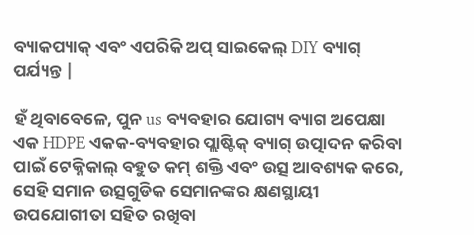ବ୍ୟାକପ୍ୟାକ୍ ଏବଂ ଏପରିକି ଅପ୍ ସାଇକେଲ୍ DIY ବ୍ୟାଗ୍ ପର୍ଯ୍ୟନ୍ତ |

ହଁ ଥିବାବେଳେ, ପୁନ us ବ୍ୟବହାର ଯୋଗ୍ୟ ବ୍ୟାଗ ଅପେକ୍ଷା ଏକ HDPE ଏକକ-ବ୍ୟବହାର ପ୍ଲାଷ୍ଟିକ୍ ବ୍ୟାଗ୍ ଉତ୍ପାଦନ କରିବା ପାଇଁ ଟେକ୍ନିକାଲ୍ ବହୁତ କମ୍ ଶକ୍ତି ଏବଂ ଉତ୍ସ ଆବଶ୍ୟକ କରେ, ସେହି ସମାନ ଉତ୍ସଗୁଡିକ ସେମାନଙ୍କର କ୍ଷଣସ୍ଥାୟୀ ଉପଯୋଗୀତା ସହିତ ରଖିବା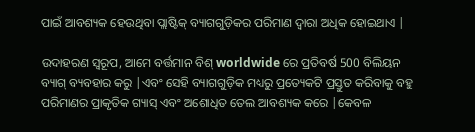ପାଇଁ ଆବଶ୍ୟକ ହେଉଥିବା ପ୍ଲାଷ୍ଟିକ୍ ବ୍ୟାଗଗୁଡ଼ିକର ପରିମାଣ ଦ୍ୱାରା ଅଧିକ ହୋଇଥାଏ |

ଉଦାହରଣ ସ୍ୱରୂପ, ଆମେ ବର୍ତ୍ତମାନ ବିଶ୍ worldwide ରେ ପ୍ରତିବର୍ଷ 500 ବିଲିୟନ ବ୍ୟାଗ୍ ବ୍ୟବହାର କରୁ |ଏବଂ ସେହି ବ୍ୟାଗଗୁଡ଼ିକ ମଧ୍ୟରୁ ପ୍ରତ୍ୟେକଟି ପ୍ରସ୍ତୁତ କରିବାକୁ ବହୁ ପରିମାଣର ପ୍ରାକୃତିକ ଗ୍ୟାସ୍ ଏବଂ ଅଶୋଧିତ ତେଲ ଆବଶ୍ୟକ କରେ |କେବଳ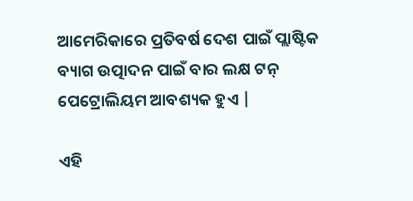ଆମେରିକାରେ ପ୍ରତିବର୍ଷ ଦେଶ ପାଇଁ ପ୍ଲାଷ୍ଟିକ ବ୍ୟାଗ ଉତ୍ପାଦନ ପାଇଁ ବାର ଲକ୍ଷ ଟନ୍ ପେଟ୍ରୋଲିୟମ ଆବଶ୍ୟକ ହୁଏ |

ଏହି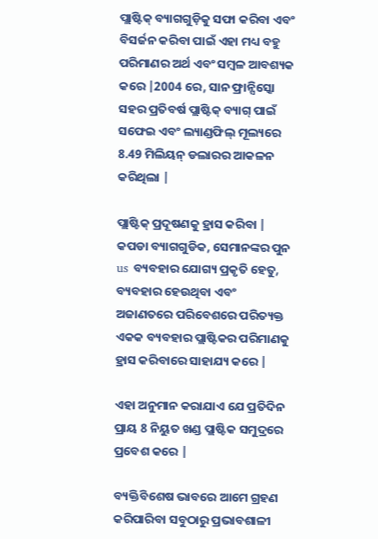ପ୍ଲାଷ୍ଟିକ୍ ବ୍ୟାଗଗୁଡ଼ିକୁ ସଫା କରିବା ଏବଂ ବିସର୍ଜନ କରିବା ପାଇଁ ଏହା ମଧ୍ୟ ବହୁ ପରିମାଣର ଅର୍ଥ ଏବଂ ସମ୍ବଳ ଆବଶ୍ୟକ କରେ |2004 ରେ, ସାନ ଫ୍ରାନ୍ସିସ୍କୋ ସହର ପ୍ରତିବର୍ଷ ପ୍ଲାଷ୍ଟିକ୍ ବ୍ୟାଗ୍ ପାଇଁ ସଫେଇ ଏବଂ ଲ୍ୟାଣ୍ଡଫିଲ୍ ମୂଲ୍ୟରେ 8.49 ମିଲିୟନ୍ ଡଲାରର ଆକଳନ କରିଥିଲା |

ପ୍ଲାଷ୍ଟିକ୍ ପ୍ରଦୂଷଣକୁ ହ୍ରାସ କରିବା |
କପଡା ବ୍ୟାଗଗୁଡିକ, ସେମାନଙ୍କର ପୁନ us ବ୍ୟବହାର ଯୋଗ୍ୟ ପ୍ରକୃତି ହେତୁ, ବ୍ୟବହାର ହେଉଥିବା ଏବଂ ଅଜାଣତରେ ପରିବେଶରେ ପରିତ୍ୟକ୍ତ ଏକକ ବ୍ୟବହାର ପ୍ଲାଷ୍ଟିକର ପରିମାଣକୁ ହ୍ରାସ କରିବାରେ ସାହାଯ୍ୟ କରେ |

ଏହା ଅନୁମାନ କରାଯାଏ ଯେ ପ୍ରତିଦିନ ପ୍ରାୟ 8 ନିୟୁତ ଖଣ୍ଡ ପ୍ଲାଷ୍ଟିକ ସମୁଦ୍ରରେ ପ୍ରବେଶ କରେ |

ବ୍ୟକ୍ତିବିଶେଷ ଭାବରେ ଆମେ ଗ୍ରହଣ କରିପାରିବା ସବୁଠାରୁ ପ୍ରଭାବଶାଳୀ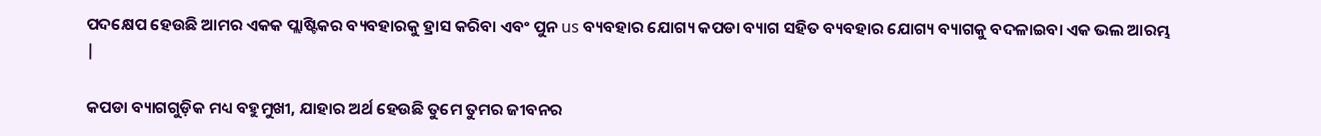ପଦକ୍ଷେପ ହେଉଛି ଆମର ଏକକ ପ୍ଲାଷ୍ଟିକର ବ୍ୟବହାରକୁ ହ୍ରାସ କରିବା ଏବଂ ପୁନ us ବ୍ୟବହାର ଯୋଗ୍ୟ କପଡା ବ୍ୟାଗ ସହିତ ବ୍ୟବହାର ଯୋଗ୍ୟ ବ୍ୟାଗକୁ ବଦଳାଇବା ଏକ ଭଲ ଆରମ୍ଭ |

କପଡା ବ୍ୟାଗଗୁଡ଼ିକ ମଧ୍ୟ ବହୁମୁଖୀ, ଯାହାର ଅର୍ଥ ହେଉଛି ତୁମେ ତୁମର ଜୀବନର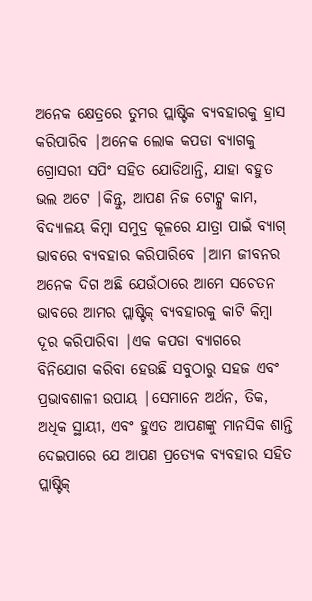ଅନେକ କ୍ଷେତ୍ରରେ ତୁମର ପ୍ଲାଷ୍ଟିକ ବ୍ୟବହାରକୁ ହ୍ରାସ କରିପାରିବ |ଅନେକ ଲୋକ କପଡା ବ୍ୟାଗକୁ ଗ୍ରୋସରୀ ସପିଂ ସହିତ ଯୋଡିଥାନ୍ତି, ଯାହା ବହୁତ ଭଲ ଅଟେ |କିନ୍ତୁ, ଆପଣ ନିଜ ଟୋଟ୍କୁ କାମ, ବିଦ୍ୟାଳୟ କିମ୍ବା ସମୁଦ୍ର କୂଳରେ ଯାତ୍ରା ପାଇଁ ବ୍ୟାଗ୍ ଭାବରେ ବ୍ୟବହାର କରିପାରିବେ |ଆମ ଜୀବନର ଅନେକ ଦିଗ ଅଛି ଯେଉଁଠାରେ ଆମେ ସଚେତନ ଭାବରେ ଆମର ପ୍ଲାଷ୍ଟିକ୍ ବ୍ୟବହାରକୁ କାଟି କିମ୍ବା ଦୂର କରିପାରିବା |ଏକ କପଡା ବ୍ୟାଗରେ ବିନିଯୋଗ କରିବା ହେଉଛି ସବୁଠାରୁ ସହଜ ଏବଂ ପ୍ରଭାବଶାଳୀ ଉପାୟ |ସେମାନେ ଅର୍ଥନ, ତିକ, ଅଧିକ ସ୍ଥାୟୀ, ଏବଂ ହୁଏତ ଆପଣଙ୍କୁ ମାନସିକ ଶାନ୍ତି ଦେଇପାରେ ଯେ ଆପଣ ପ୍ରତ୍ୟେକ ବ୍ୟବହାର ସହିତ ପ୍ଲାଷ୍ଟିକ୍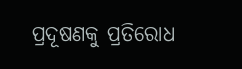ପ୍ରଦୂଷଣକୁ ପ୍ରତିରୋଧ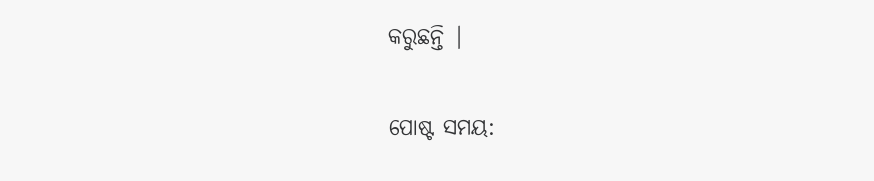କରୁଛନ୍ତି |


ପୋଷ୍ଟ ସମୟ: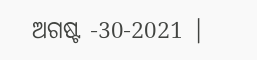ଅଗଷ୍ଟ -30-2021 |